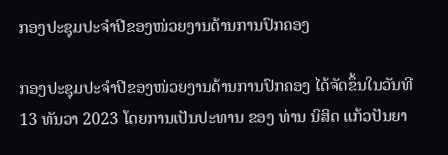ກອງປະຊຸມປະຈຳປີຂອງໜ່ວຍງານດ້ານການປົກຄອງ

ກອງປະຊຸມປະຈຳປີຂອງໜ່ວຍງານດ້ານການປົກຄອງ ໄດ້ຈັດຂຶ້ນໃນວັນທີ 13 ທັນວາ 2023 ໂດຍການເປັນປະທານ ຂອງ ທ່ານ ນິສິດ ແກ້ວປັນຍາ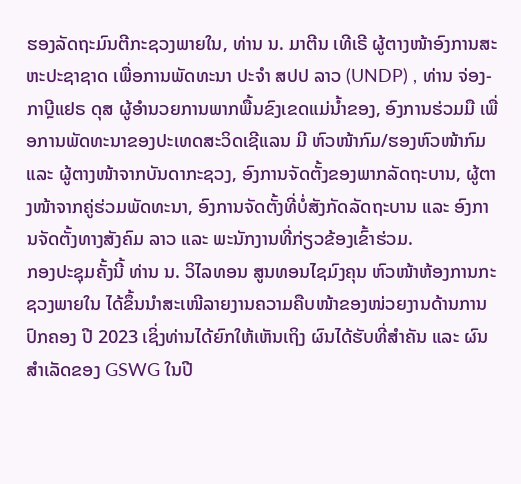ຮອງລັດຖະມົນຕີກະຊວງພາຍໃນ, ທ່ານ ນ. ມາຕີນ ເທີເຣີ ຜູ້ຕາງໜ້າອົງການສະຫະປະຊາຊາດ ເພື່ອການພັດທະນາ ປະຈຳ ສປປ ລາວ (UNDP) , ທ່ານ ຈ່ອງ-ກາບຼີແຢຣ ດຸສ ຜູ້ອໍານວຍການພາກພື້ນຂົງເຂດແມ່ນໍ້າຂອງ, ອົງການຮ່ວມມື ເພື່ອການພັດທະນາຂອງປະເທດສະວິດເຊີແລນ ມີ ຫົວໜ້າກົມ/ຮອງຫົວໜ້າກົມ ແລະ ຜູ້ຕາງໜ້າຈາກບັນດາກະຊວງ, ອົງການຈັດຕັ້ງຂອງພາກລັດຖະບານ, ຜູ້ຕາງໜ້າຈາກຄູ່ຮ່ວມພັດທະນາ, ອົງການຈັດຕັ້ງທີ່ບໍ່ສັງກັດລັດຖະບານ ແລະ ອົງການຈັດຕັ້ງທາງສັງຄົມ ລາວ ແລະ ພະນັກງານທີ່ກ່ຽວຂ້ອງເຂົ້າຮ່ວມ.
ກອງປະຊຸມຄັ້ງນີ້ ທ່ານ ນ. ວິໄລທອນ ສູນທອນໄຊມົງຄຸນ ຫົວໜ້າຫ້ອງການກະຊວງພາຍໃນ ໄດ້ຂຶ້ນນຳສະເໜີລາຍງານຄວາມຄືບໜ້າຂອງໜ່ວຍງານດ້ານການປົກຄອງ ປີ 2023 ເຊິ່ງທ່ານໄດ້ຍົກໃຫ້ເຫັນເຖິງ ຜົນໄດ້ຮັບທີ່ສໍາຄັນ ແລະ ຜົນສໍາເລັດຂອງ GSWG ໃນປີ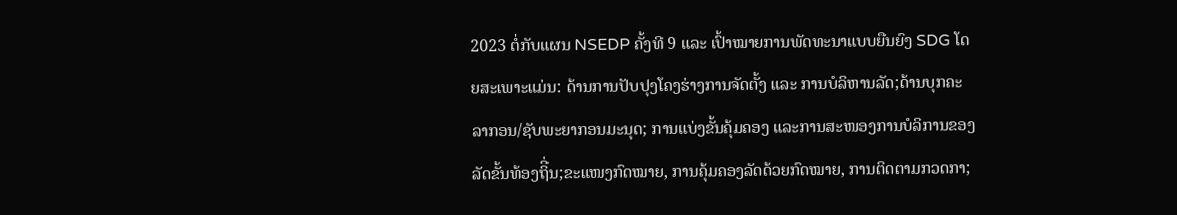2023 ຕໍ່ກັບແຜນ NSEDP ຄັ້ງທີ 9 ແລະ ເປົ້າໝາຍການພັດທະນາແບບຍືນຍົງ SDG ໂດຍສະເພາະແມ່ນ: ດ້ານການປັບປຸງໂຄງຮ່າງການຈັດຕັ້ງ ແລະ ການບໍລິຫານລັດ;ດ້ານບຸກຄະລາກອນ/ຊັບພະຍາກອນມະນຸດ; ການແບ່ງຂັ້ນຄຸ້ມຄອງ ແລະການສະໜອງການບໍລິການຂອງລັດຂັ້ນທ້ອງຖິີ່ນ;ຂະແໜງກົດໝາຍ, ການຄຸ້ມຄອງລັດດ້ວຍກົດໝາຍ, ການຕິດຕາມກວດກາ;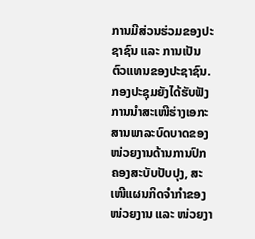ການມີສ່ວນຮ່ວມຂອງປະຊາຊົນ ແລະ ການເປັນຕົວແທນຂອງປະຊາຊົນ. ກອງປະຊຸມຍັງໄດ້ຮັບຟັງການນຳສະເໜີຮ່າງເອກະສານພາລະບົດບາດຂອງໜ່ວຍງານດ້ານການປົກຄອງສະບັບປັບປຸງ, ສະເໜີແຜນກິດຈຳກຳຂອງໜ່ວຍງານ ແລະ ໜ່ວຍງາ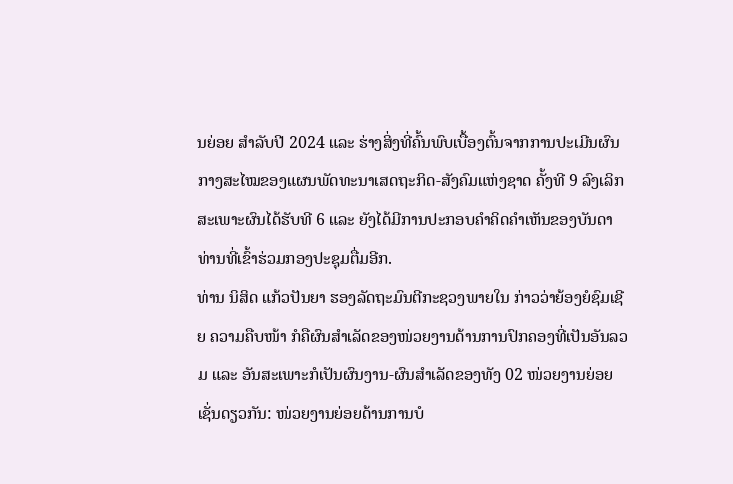ນຍ່ອຍ ສຳລັບປີ 2024 ແລະ ຮ່າງສິ່ງທີ່ຄົ້ນພົບເບື້ອງຕົ້ນຈາກການປະເມີນຜົນກາງສະໄໝຂອງແຜນພັດທະນາເສດຖະກິດ-ສັງຄົມແຫ່ງຊາດ ຄັ້ງທີ 9 ລົງເລິກສະເພາະຜົນໄດ້ຮັບທີ 6 ແລະ ຍັງໄດ້ມີການປະກອບຄໍາຄິດຄໍາເຫັນຂອງບັນດາທ່ານທີ່ເຂົ້າຮ່ວມກອງປະຊຸມຕື່ມອີກ.
ທ່ານ ນິສິດ ແກ້ວປັນຍາ ຮອງລັດຖະມົນຕີກະຊວງພາຍໃນ ກ່າວວ່າຍ້ອງຍໍຊົມເຊີຍ ຄວາມຄືບໜ້າ ກໍຄືຜົນສໍາເລັດຂອງໜ່ວຍງານດ້ານການປົກຄອງທີ່ເປັນອັນລວມ ແລະ ອັນສະເພາະກໍເປັນຜົນງານ-ຜົນສຳເລັດຂອງທັງ 02 ໜ່ວຍງານຍ່ອຍເຊັ່ນດຽວກັນ: ໜ່ວຍງານຍ່ອຍດ້ານການບໍ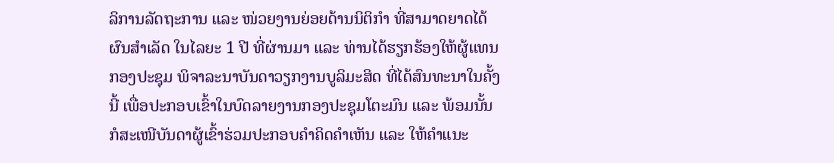ລິການລັດຖະການ ແລະ ໜ່ວຍງານຍ່ອຍດ້ານນິຕິກໍາ ທີ່ສາມາດຍາດໄດ້ຜົນສໍາເລັດ ໃນໄລຍະ 1 ປີ ທີ່ຜ່ານມາ ແລະ ທ່ານໄດ້ຮຽກຮ້ອງໃຫ້ຜູ້ແທນກອງປະຊຸມ ພິຈາລະນາບັນດາວຽກງານບູລິມະສິດ ທີ່ໄດ້ສົນທະນາໃນຄັ້ງນີ້ ເພື່ອປະກອບເຂົ້າໃນບົດລາຍງານກອງປະຊຸມໂຕະມົນ ແລະ ພ້ອມນັ້ນ ກໍສະເໜີບັນດາຜູ້ເຂົ້າຮ່ວມປະກອບຄໍາຄິດຄຳເຫັນ ແລະ ໃຫ້ຄໍາແນະ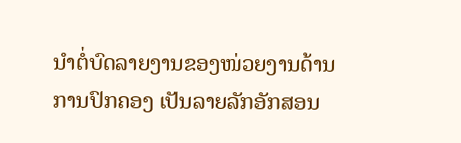ນໍາຕໍ່ບົດລາຍງານຂອງໜ່ວຍງານດ້ານການປົກຄອງ ເປັນລາຍລັກອັກສອນ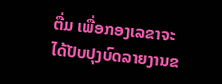ຕື່ມ ເພື່ອກອງເລຂາຈະໄດ້ປັບປຸງບົດລາຍງານຂ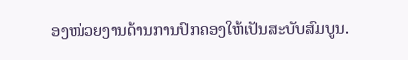ອງໜ່ວຍງານດ້ານການປົກຄອງໃຫ້ເປັນສະບັບສົມບູນ.